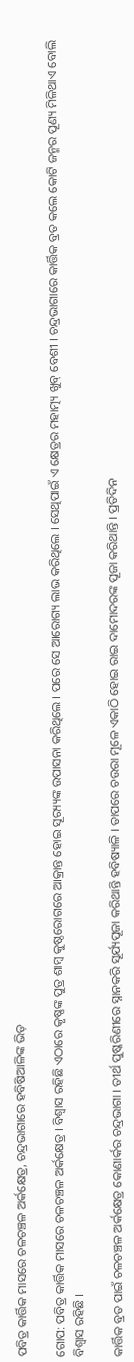ପବିତ୍ର କାର୍ତ୍ତିକ ମାସରେ ଚଳଚଞ୍ଚଳ ଅର୍କକ୍ଷେତ୍ର, ଚନ୍ଦ୍ରଭାଗାରେ ହବିଷିଆଳିଙ୍କ ଭିଡ଼

ଗୋପ: ପବିତ୍ର କାର୍ତ୍ତିକ ମାସରେ ଚଳଚଞ୍ଚଳ ଅର୍କକ୍ଷେତ୍ର । ବିଶ୍ୱାସ ରହିଛି ଏଠାରେ କୃଷ୍ଣଙ୍କ ପୁତ୍ର ଶାମ୍ବ କୁଷ୍ଠରୋଗରେ ଆକ୍ରାନ୍ତ ହୋଇ ସୂର‌୍ୟ୍ୟଙ୍କ ଉପାସନା କରିଥିଲେ । ପରେ ସେ ଆରୋଗ୍ୟ ଲାଭ କରିଥିଲେ । ସେଥିପାଇଁ ଏ କ୍ଷେତ୍ରର ମହାତ୍ମ୍ୟ ଖୁବ୍ ବେଶୀ । ଚନ୍ଦ୍ରଭାଗାରେ କାର୍ତ୍ତିକ ବ୍ରତ କଲେ କୋଟି ଜନ୍ମର ପୂଣ୍ୟ ମିଳିଥାଏ ବୋଲି ବିଶ୍ୱାସ ରହିଛି ।

କାର୍ତ୍ତିକ ବ୍ରତ ପାଇଁ ଚଳଚଞ୍ଚଳ ଅର୍କକ୍ଷେତ୍ର କୋଣାର୍କର ଚନ୍ଦ୍ରଭାଗା । ତୀର୍ଥ ପୁଷ୍କରିଣୀରେ ସ୍ନାନକରି ସୂର୍ଯ୍ୟପୂଜା କରିଥାନ୍ତି ହବିଷ୍ୟାଳି । ତାପରେ ଚଉରା ମୂଳେ ଏକାଠି ହୋଇ ରାଇ ଦାମୋଦରଙ୍କ ପୂଜା କରିଥାନ୍ତି । ପ୍ରତିଦିନ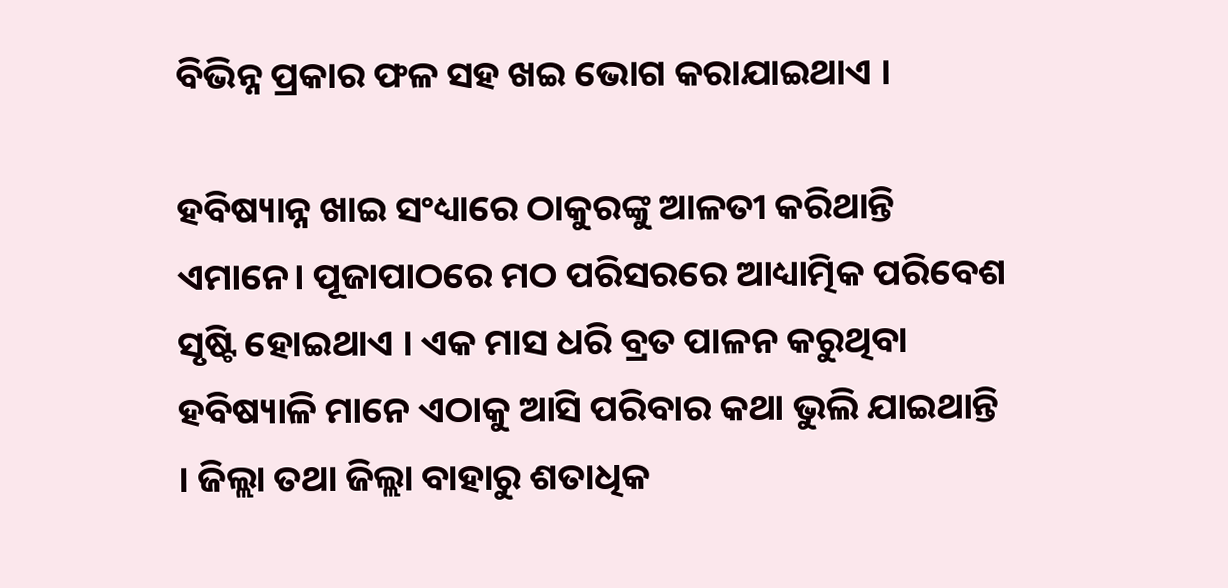ବିଭିନ୍ନ ପ୍ରକାର ଫଳ ସହ ଖଇ ଭୋଗ କରାଯାଇଥାଏ ।

ହବିଷ୍ୟାନ୍ନ ଖାଇ ସଂଧ୍ୟାରେ ଠାକୁରଙ୍କୁ ଆଳତୀ କରିଥାନ୍ତି ଏମାନେ। ପୂଜାପାଠରେ ମଠ ପରିସରରେ ଆଧ୍ୟାତ୍ମିକ ପରିବେଶ ସୃଷ୍ଟି ହୋଇଥାଏ । ଏକ ମାସ ଧରି ବ୍ରତ ପାଳନ କରୁଥିବା ହବିଷ୍ୟାଳି ମାନେ ଏଠାକୁ ଆସି ପରିବାର କଥା ଭୁଲି ଯାଇଥାନ୍ତି । ଜିଲ୍ଲା ତଥା ଜିଲ୍ଲା ବାହାରୁ ଶତାଧିକ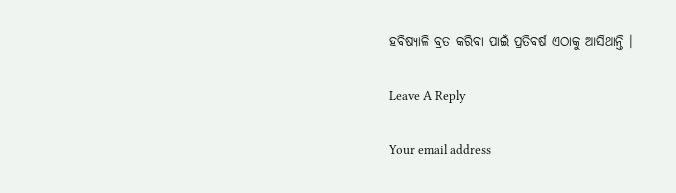ହବିଷ୍ୟାଳି ବ୍ରତ କରିବା ପାଇଁ ପ୍ରତିବର୍ଷ ଏଠାକୁ ଆସିଥାନ୍ତି ।

Leave A Reply

Your email address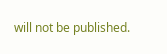will not be published.